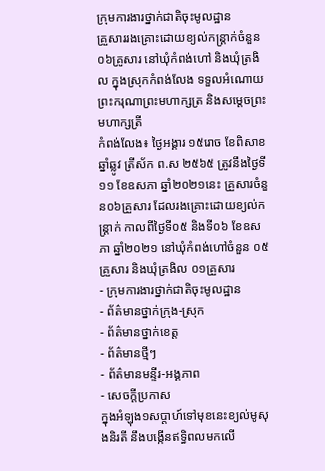ក្រុមការងារថ្នាក់ជាតិចុះមូលដ្ឋាន
គ្រួសាររងគ្រោះដោយខ្យល់កន្ត្រាក់ចំនួន ០៦គ្រូសារ នៅឃុំកំពង់ហៅ និងឃុំត្រងិល ក្នុងស្រុកកំពង់លែង ទទួលអំណោយព្រះករុណាព្រះមហាក្សត្រ និងសម្ដេចព្រះមហាក្សត្រី
កំពង់លែង៖ ថ្ងៃអង្គារ ១៥រោច ខែពិសាខ ឆ្នាំឆ្លូវ ត្រីស័ក ព.ស ២៥៦៥ ត្រូវនឹងថ្ងៃទី១១ ខែឧសភា ឆ្នាំ២០២១នេះ គ្រួសារចំនួន០៦គ្រួសារ ដែលរងគ្រោះដោយខ្យល់កន្ត្រាក់ កាលពីថ្ងៃទី០៥ និងទី០៦ ខែឧសភា ឆ្នាំ២០២១ នៅឃុំកំពង់ហៅចំនួន ០៥គ្រួសារ និងឃុំត្រងិល ០១គ្រួសារ
- ក្រុមការងារថ្នាក់ជាតិចុះមូលដ្ឋាន
- ព័ត៌មានថ្នាក់ក្រុង-ស្រុក
- ព័ត៌មានថ្នាក់ខេត្ត
- ព័ត៌មានថ្មីៗ
- ព័ត៌មានមន្ទីរ-អង្គភាព
- សេចក្ដីប្រកាស
ក្នុងអំឡុង១សប្តាហ៍ទៅមុខនេះខ្យល់មូសុងនិរតី នឹងបង្កើនឥទ្ធិពលមកលើ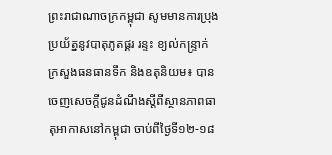ព្រះរាជាណាចក្រកម្ពុជា សូមមានការប្រុងប្រយ័ត្ននូវបាតុភូតផ្គរ រន្ទះ ខ្យល់កន្រ្ទាក់
ក្រសួងធនធានទឹក និងឧតុនិយម៖ បានចេញសេចក្តីជូនដំណឹងស្តីពីស្ថានភាពធាតុអាកាសនៅកម្ពុជា ចាប់ពីថ្ងៃទី១២-១៨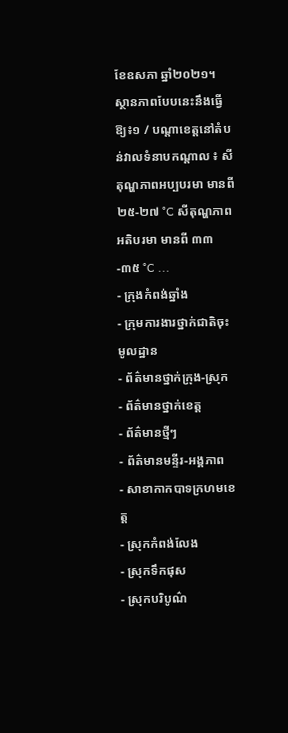ខែឧសភា ឆ្នាំ២០២១។ ស្ថានភាពបែបនេះនឹងធ្វើឱ្យ៖១ / បណ្តាខេត្តនៅតំបន់វាលទំនាបកណ្តាល ៖ សីតុណ្ហភាពអប្បបរមា មានពី ២៥-២៧ °C សីតុណ្ហភាពអតិបរមា មានពី ៣៣-៣៥ °C ...
- ក្រុងកំពង់ឆ្នាំង
- ក្រុមការងារថ្នាក់ជាតិចុះមូលដ្ឋាន
- ព័ត៌មានថ្នាក់ក្រុង-ស្រុក
- ព័ត៌មានថ្នាក់ខេត្ត
- ព័ត៌មានថ្មីៗ
- ព័ត៌មានមន្ទីរ-អង្គភាព
- សាខាកាកបាទក្រហមខេត្ត
- ស្រុកកំពង់លែង
- ស្រុកទឹកផុស
- ស្រុកបរិបូណ៌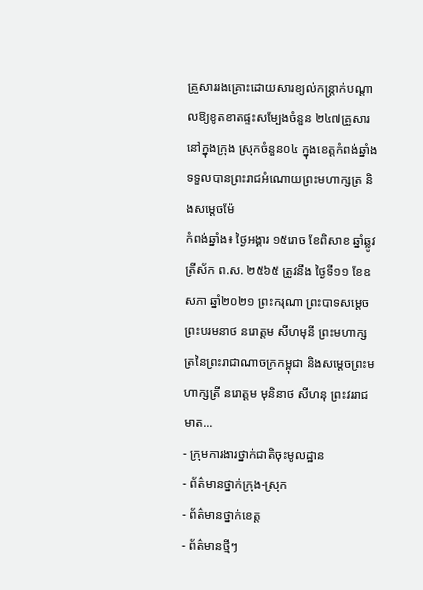គ្រួសាររងគ្រោះដោយសារខ្យល់កន្រ្តាក់បណ្តាលឱ្យខូតខាតផ្ទះសម្បែងចំនួន ២៤៧គ្រួសារ នៅក្នុងក្រុង ស្រុកចំនួន០៤ ក្នុងខេត្តកំពង់ឆ្នាំង ទទួលបានព្រះរាជអំណោយព្រះមហាក្សត្រ និងសម្តេចម៉ែ
កំពង់ឆ្នាំង៖ ថ្ងៃអង្គារ ១៥រោច ខែពិសាខ ឆ្នាំឆ្លូវ ត្រីស័ក ព.ស. ២៥៦៥ ត្រូវនឹង ថ្ងៃទី១១ ខែឧសភា ឆ្នាំ២០២១ ព្រះករុណា ព្រះបាទសម្ដេចព្រះបរមនាថ នរោត្តម សីហមុនី ព្រះមហាក្សត្រនៃព្រះរាជាណាចក្រកម្ពុជា និងសម្តេចព្រះមហាក្សត្រី នរោត្តម មុនិនាថ សីហនុ ព្រះវររាជមាត...
- ក្រុមការងារថ្នាក់ជាតិចុះមូលដ្ឋាន
- ព័ត៌មានថ្នាក់ក្រុង-ស្រុក
- ព័ត៌មានថ្នាក់ខេត្ត
- ព័ត៌មានថ្មីៗ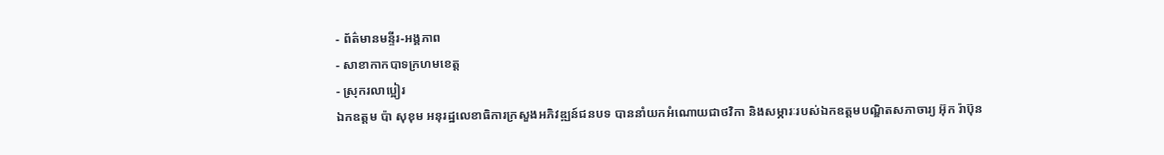- ព័ត៌មានមន្ទីរ-អង្គភាព
- សាខាកាកបាទក្រហមខេត្ត
- ស្រុករលាប្អៀរ
ឯកឧត្ដម ប៉ា សុខុម អនុរដ្ឋលេខាធិការក្រសួងអភិវឌ្ឍន៍ជនបទ បាននាំយកអំណោយជាថវិកា និងសម្ភារៈរបស់ឯកឧត្តមបណ្ឌិតសភាចារ្យ អ៊ុក រ៉ាប៊ុន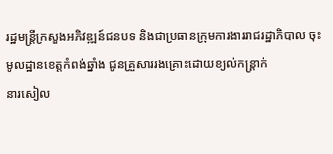រដ្ឋមន្ត្រីក្រសួងអភិវឌ្ឍន៍ជនបទ និងជាប្រធានក្រុមការងាររាជរដ្ឋាភិបាល ចុះមូលដ្ឋានខេត្តកំពង់ឆ្នាំង ជូនគ្រួសាររងគ្រោះដោយខ្យល់កន្ត្រាក់
នារសៀល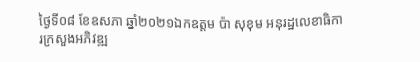ថ្ងៃទី០៨ ខែឧសភា ឆ្នាំ២០២១ឯកឧត្ដម ប៉ា សុខុម អនុរដ្ឋលេខាធិការក្រសួងអភិវឌ្ឍ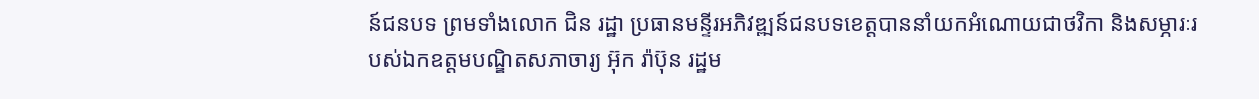ន៍ជនបទ ព្រមទាំងលោក ជិន រដ្ឋា ប្រធានមន្ទីរអភិវឌ្ឍន៍ជនបទខេត្តបាននាំយកអំណោយជាថវិកា និងសម្ភារៈរបស់ឯកឧត្តមបណ្ឌិតសភាចារ្យ អ៊ុក រ៉ាប៊ុន រដ្ឋម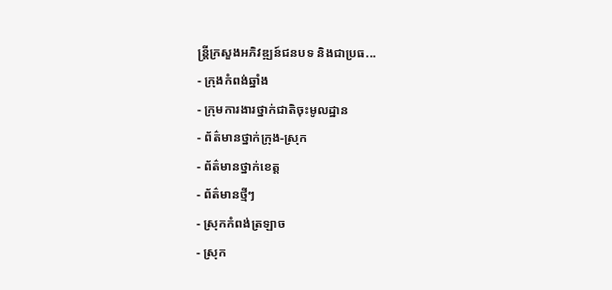ន្ត្រីក្រសួងអភិវឌ្ឍន៍ជនបទ និងជាប្រធ...
- ក្រុងកំពង់ឆ្នាំង
- ក្រុមការងារថ្នាក់ជាតិចុះមូលដ្ឋាន
- ព័ត៌មានថ្នាក់ក្រុង-ស្រុក
- ព័ត៌មានថ្នាក់ខេត្ត
- ព័ត៌មានថ្មីៗ
- ស្រុកកំពង់ត្រឡាច
- ស្រុក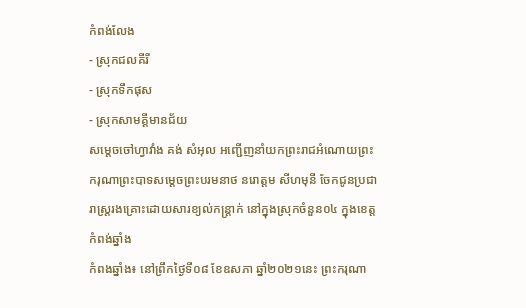កំពង់លែង
- ស្រុកជលគីរី
- ស្រុកទឹកផុស
- ស្រុកសាមគ្គីមានជ័យ
សម្ដេចចៅហ្វាវាំង គង់ សំអុល អញ្ជើញនាំយកព្រះរាជអំណោយព្រះករុណាព្រះបាទសម្ដេចព្រះបរមនាថ នរោត្តម សីហមុនី ចែកជូនប្រជារាស្រ្តរងគ្រោះដោយសារខ្យល់កន្រ្តាក់ នៅក្នុងស្រុកចំនួន០៤ ក្នុងខេត្តកំពង់ឆ្នាំង
កំពងឆ្នាំង៖ នៅព្រឹកថ្ងៃទី០៨ ខែឧសភា ឆ្នាំ២០២១នេះ ព្រះករុណា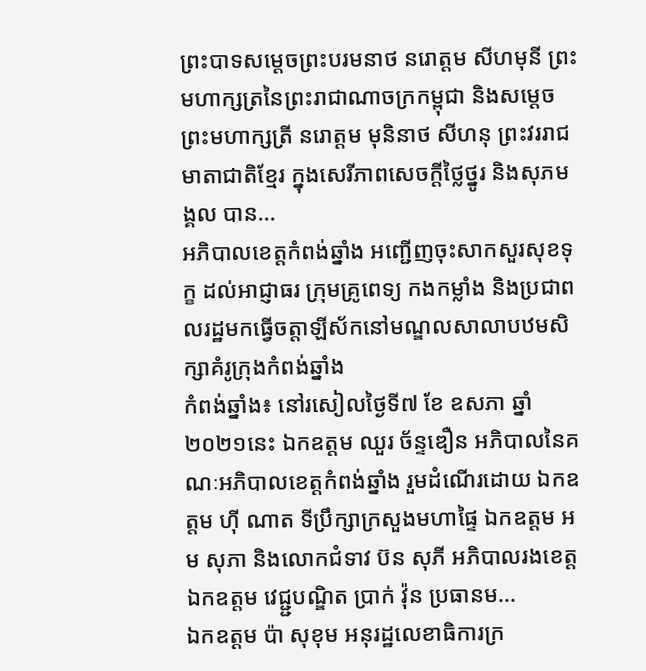ព្រះបាទសម្ដេចព្រះបរមនាថ នរោត្តម សីហមុនី ព្រះមហាក្សត្រនៃព្រះរាជាណាចក្រកម្ពុជា និងសម្តេចព្រះមហាក្សត្រី នរោត្តម មុនិនាថ សីហនុ ព្រះវររាជមាតាជាតិខ្មែរ ក្នុងសេរីភាពសេចក្តីថ្លៃថ្នូរ និងសុភមង្គល បាន...
អភិបាលខេត្តកំពង់ឆ្នាំង អញ្ជើញចុះសាកសួរសុខទុក្ខ ដល់អាជ្ញាធរ ក្រុមគ្រូពេទ្យ កងកម្លាំង និងប្រជាពលរដ្ឋមកធ្វើចត្តាឡីស័កនៅមណ្ឌលសាលាបឋមសិក្សាគំរូក្រុងកំពង់ឆ្នាំង
កំពង់ឆ្នាំង៖ នៅរសៀលថ្ងៃទី៧ ខែ ឧសភា ឆ្នាំ២០២១នេះ ឯកឧត្តម ឈួរ ច័ន្ទឌឿន អភិបាលនៃគណៈអភិបាលខេត្តកំពង់ឆ្នាំង រួមដំណើរដោយ ឯកឧត្តម ហុី ណាត ទីប្រឹក្សាក្រសួងមហាផ្ទៃ ឯកឧត្តម អម សុភា និងលោកជំទាវ ប៊ន សុភី អភិបាលរងខេត្ត ឯកឧត្តម វេជ្ជ្ជបណ្ឌិត ប្រាក់ វ៉ុន ប្រធានម...
ឯកឧត្ដម ប៉ា សុខុម អនុរដ្ឋលេខាធិការក្រ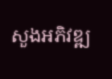សួងអភិវឌ្ឍ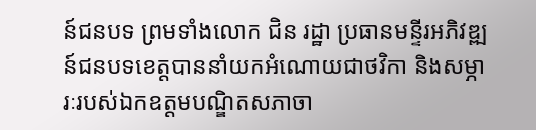ន៍ជនបទ ព្រមទាំងលោក ជិន រដ្ឋា ប្រធានមន្ទីរអភិវឌ្ឍន៍ជនបទខេត្តបាននាំយកអំណោយជាថវិកា និងសម្ភារៈរបស់ឯកឧត្តមបណ្ឌិតសភាចា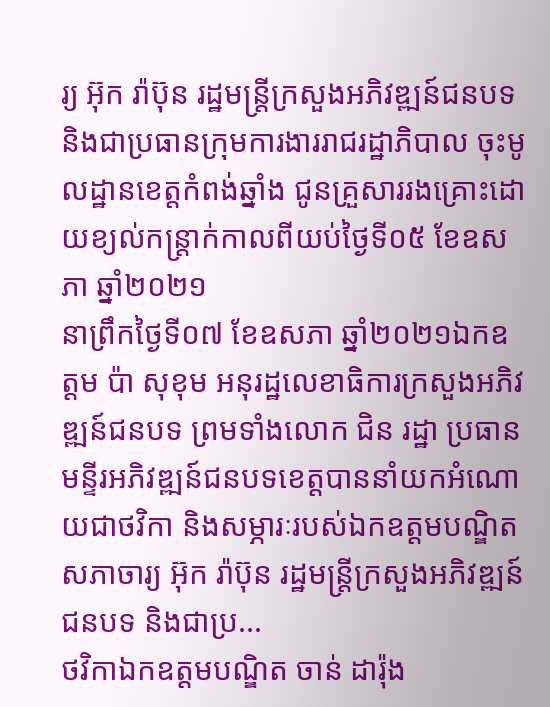រ្យ អ៊ុក រ៉ាប៊ុន រដ្ឋមន្ត្រីក្រសួងអភិវឌ្ឍន៍ជនបទ និងជាប្រធានក្រុមការងាររាជរដ្ឋាភិបាល ចុះមូលដ្ឋានខេត្តកំពង់ឆ្នាំង ជូនគ្រួសាររងគ្រោះដោយខ្យល់កន្ត្រាក់កាលពីយប់ថ្ងៃទី០៥ ខែឧសភា ឆ្នាំ២០២១
នាព្រឹកថ្ងៃទី០៧ ខែឧសភា ឆ្នាំ២០២១ឯកឧត្ដម ប៉ា សុខុម អនុរដ្ឋលេខាធិការក្រសួងអភិវឌ្ឍន៍ជនបទ ព្រមទាំងលោក ជិន រដ្ឋា ប្រធានមន្ទីរអភិវឌ្ឍន៍ជនបទខេត្តបាននាំយកអំណោយជាថវិកា និងសម្ភារៈរបស់ឯកឧត្តមបណ្ឌិតសភាចារ្យ អ៊ុក រ៉ាប៊ុន រដ្ឋមន្ត្រីក្រសួងអភិវឌ្ឍន៍ជនបទ និងជាប្រ...
ថវិកាឯកឧត្តមបណ្ឌិត ចាន់ ដារ៉ុង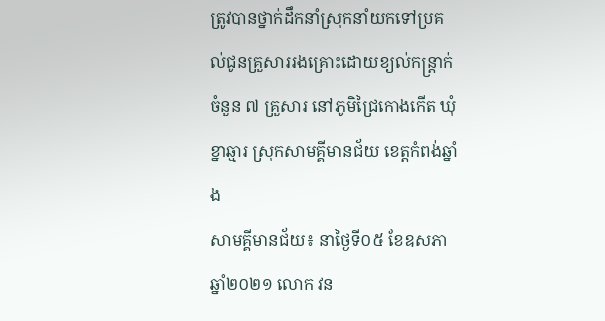ត្រូវបានថ្នាក់ដឹកនាំស្រុកនាំយកទៅប្រគល់ជូនគ្រួសាររងគ្រោះដោយខ្យល់កន្ត្រាក់ ចំនួន ៧ គ្រួសារ នៅភូមិជ្រៃកោងកើត ឃុំខ្នាឆ្មារ ស្រុកសាមគ្គីមានជ័យ ខេត្តកំពង់ឆ្នាំង
សាមគ្គីមានជ័យ៖ នាថ្ងៃទី០៥ ខែឧសភា ឆ្នាំ២០២១ លោក វន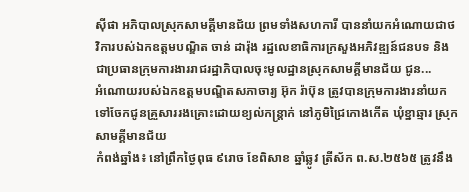ស៊ីផា អភិបាលស្រុកសាមគ្គីមានជ័យ ព្រមទាំងសហការី បាននាំយកអំណោយជាថវិការបស់ឯកឧត្តមបណ្ឌិត ចាន់ ដារ៉ុង រដ្ឋលេខាធិការក្រសួងអភិវឌ្ឍន៍ជនបទ និងជាប្រធានក្រុមការងាររាជរដ្ឋាភិបាលចុះមូលដ្ឋានស្រុកសាមគ្គីមានជ័យ ជូន...
អំណោយរបស់ឯកឧត្តមបណ្ឌិតសភាចារ្យ អ៊ុក រ៉ាប៊ុន ត្រូវបានក្រុមការងារនាំយកទៅចែកជូនគ្រួសាររងគ្រោះដោយខ្យល់កន្ត្រាក់ នៅភូមិជ្រៃកោងកើត ឃុំខ្នាឆ្មារ ស្រុកសាមគ្គីមានជ័យ
កំពង់ឆ្នាំង៖ នៅព្រឹកថ្ងៃពុធ ៩រោច ខែពិសាខ ឆ្នាំឆ្លូវ ត្រីស័ក ព.ស.២៥៦៥ ត្រូវនឹង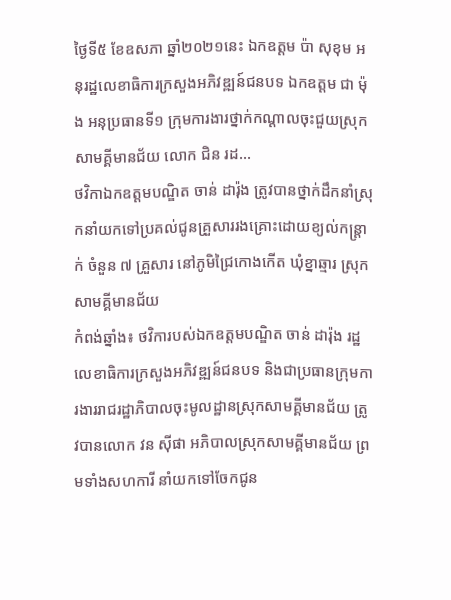ថ្ងៃទី៥ ខែឧសភា ឆ្នាំ២០២១នេះ ឯកឧត្តម ប៉ា សុខុម អនុរដ្ឋលេខាធិការក្រសួងអភិវឌ្ឍន៍ជនបទ ឯកឧត្តម ជា ម៉ុង អនុប្រធានទី១ ក្រុមការងារថ្នាក់កណ្ដាលចុះជួយស្រុកសាមគ្គីមានជ័យ លោក ជិន រដ...
ថវិកាឯកឧត្តមបណ្ឌិត ចាន់ ដារ៉ុង ត្រូវបានថ្នាក់ដឹកនាំស្រុកនាំយកទៅប្រគល់ជូនគ្រួសាររងគ្រោះដោយខ្យល់កន្ត្រាក់ ចំនួន ៧ គ្រួសារ នៅភូមិជ្រៃកោងកើត ឃុំខ្នាឆ្មារ ស្រុកសាមគ្គីមានជ័យ
កំពង់ឆ្នាំង៖ ថវិការបស់ឯកឧត្តមបណ្ឌិត ចាន់ ដារ៉ុង រដ្ឋលេខាធិការក្រសួងអភិវឌ្ឍន៍ជនបទ និងជាប្រធានក្រុមការងាររាជរដ្ឋាភិបាលចុះមូលដ្ឋានស្រុកសាមគ្គីមានជ័យ ត្រូវបានលោក វន ស៊ីផា អភិបាលស្រុកសាមគ្គីមានជ័យ ព្រមទាំងសហការី នាំយកទៅចែកជូន